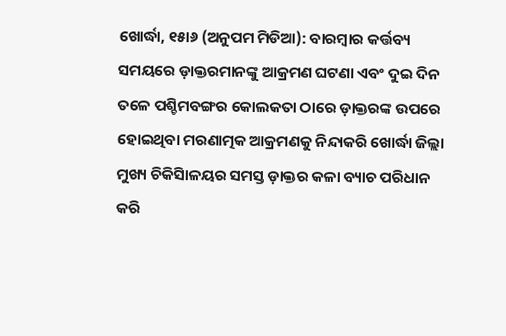ଖୋର୍ଦ୍ଧା, ୧୫ା୬ (ଅନୁପମ ମିଡିଆ): ବାରମ୍ବାର କର୍ତ୍ତବ୍ୟ ସମୟରେ ଡ଼ାକ୍ତରମାନଙ୍କୁ ଆକ୍ରମଣ ଘଟଣା ଏବଂ ଦୁଇ ଦିନ ତଳେ ପଶ୍ଚିମବଙ୍ଗର କୋଲକତା ଠାରେ ଡ଼ାକ୍ତରଙ୍କ ଉପରେ ହୋଇଥିବା ମରଣାତ୍ମକ ଆକ୍ରମଣକୁ ନିନ୍ଦାକରି ଖୋର୍ଦ୍ଧା ଜିଲ୍ଲା ମୁଖ୍ୟ ଚିକିସିାଳୟର ସମସ୍ତ ଡ଼ାକ୍ତର କଳା ବ୍ୟାଚ ପରିଧାନ କରି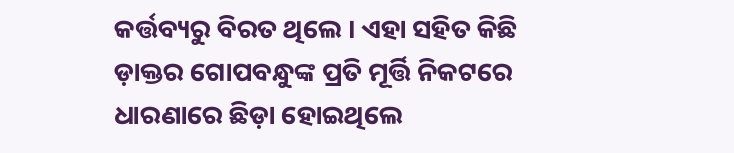କର୍ତ୍ତବ୍ୟରୁ ବିରତ ଥିଲେ । ଏହା ସହିତ କିଛି ଡ଼ାକ୍ତର ଗୋପବନ୍ଧୁଙ୍କ ପ୍ରତି ମୂର୍ତ୍ତି ନିକଟରେ ଧାରଣାରେ ଛିଡ଼ା ହୋଇଥିଲେ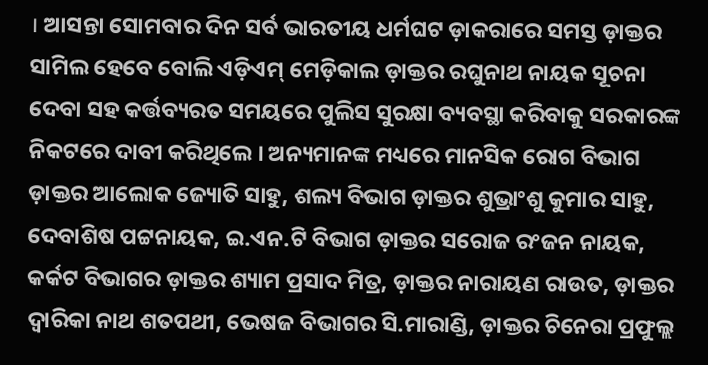। ଆସନ୍ତା ସୋମବାର ଦିନ ସର୍ବ ଭାରତୀୟ ଧର୍ମଘଟ ଡ଼ାକରାରେ ସମସ୍ତ ଡ଼ାକ୍ତର ସାମିଲ ହେବେ ବୋଲି ଏଡ଼ିଏମ୍ ମେଡ଼ିକାଲ ଡ଼ାକ୍ତର ରଘୁନାଥ ନାୟକ ସୂଚନା ଦେବା ସହ କର୍ତ୍ତବ୍ୟରତ ସମୟରେ ପୁଲିସ ସୁରକ୍ଷା ବ୍ୟବସ୍ଥା କରିବାକୁ ସରକାରଙ୍କ ନିକଟରେ ଦାବୀ କରିଥିଲେ । ଅନ୍ୟମାନଙ୍କ ମଧ୍ୟରେ ମାନସିକ ରୋଗ ବିଭାଗ ଡ଼ାକ୍ତର ଆଲୋକ ଜ୍ୟୋତି ସାହୁ, ଶଲ୍ୟ ବିଭାଗ ଡ଼ାକ୍ତର ଶୁଭ୍ରାଂଶୁ କୁମାର ସାହୁ, ଦେବାଶିଷ ପଟ୍ଟନାୟକ, ଇ.ଏନ.ଟି ବିଭାଗ ଡ଼ାକ୍ତର ସରୋଜ ରଂଜନ ନାୟକ, କର୍କଟ ବିଭାଗର ଡ଼ାକ୍ତର ଶ୍ୟାମ ପ୍ରସାଦ ମିତ୍ର, ଡ଼ାକ୍ତର ନାରାୟଣ ରାଉତ, ଡ଼ାକ୍ତର ଦ୍ୱାରିକା ନାଥ ଶତପଥୀ, ଭେଷଜ ବିଭାଗର ସି.ମାରାଣ୍ଡି, ଡ଼ାକ୍ତର ଚିନେରା ପ୍ରଫୁଲ୍ଲ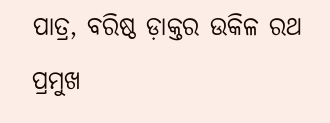ପାତ୍ର, ବରିଷ୍ଠ ଡ଼ାକ୍ତର ଉକିଳ ରଥ ପ୍ରମୁଖ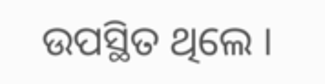ଉପସ୍ଥିତ ଥିଲେ ।